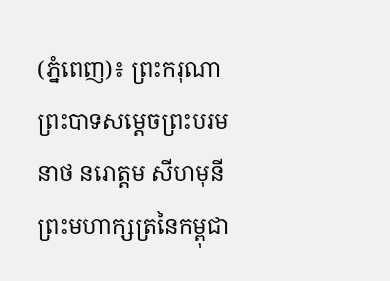(ភ្នំពេញ)៖ ព្រះករុណា ព្រះបាទសម្តេចព្រះបរមនាថ នរោត្តម សីហមុនី ព្រះមហាក្សត្រនៃកម្ពុជា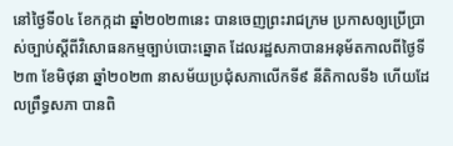នៅថ្ងៃទី០៤ ខែកក្កដា ឆ្នាំ២០២៣នេះ បានចេញព្រះរាជក្រម ប្រកាសឲ្យប្រើប្រាស់ច្បាប់ស្តីពីវិសោធនកម្មច្បាប់បោះឆ្នោត ដែលរដ្ឋសភាបានអនុម័តកាលពីថ្ងៃទី២៣ ខែមិថុនា ឆ្នាំ២០២៣ នាសម័យប្រជុំសភាលើកទី៩ នីតិកាលទី៦ ហើយដែលព្រឹទ្ធសភា បានពិ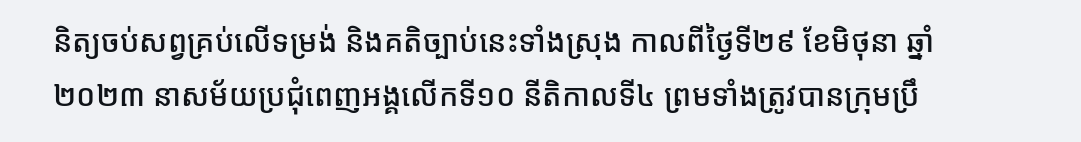និត្យចប់សព្វគ្រប់លើទម្រង់ និងគតិច្បាប់នេះទាំងស្រុង កាលពីថ្ងៃទី២៩ ខែមិថុនា ឆ្នាំ២០២៣ នាសម័យប្រជុំពេញអង្គលើកទី១០ នីតិកាលទី៤ ព្រមទាំងត្រូវបានក្រុមប្រឹ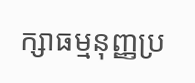ក្សាធម្មនុញ្ញប្រ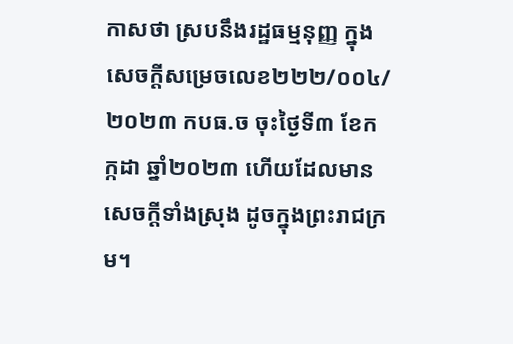កាសថា ស្របនឹងរដ្ឋធម្មនុញ្ញ ក្នុងសេចក្តីសម្រេចលេខ២២២/០០៤/២០២៣ កបធ.ច ចុះថ្ងៃទី៣ ខែកក្កដា ឆ្នាំ២០២៣ ហើយដែលមានសេចក្តីទាំងស្រុង ដូចក្នុងព្រះរាជក្រម។